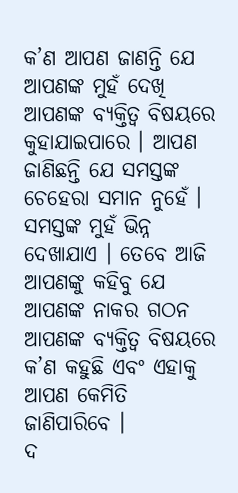କ’ଣ ଆପଣ ଜାଣନ୍ତି ଯେ ଆପଣଙ୍କ ମୁହଁ ଦେଖି ଆପଣଙ୍କ ବ୍ୟକ୍ତିତ୍ୱ ବିଷୟରେ କୁହାଯାଇପାରେ । ଆପଣ ଜାଣିଛନ୍ତି ଯେ ସମସ୍ତଙ୍କ ଚେହେରା ସମାନ ନୁହେଁ । ସମସ୍ତଙ୍କ ମୁହଁ ଭିନ୍ନ ଦେଖାଯାଏ । ତେବେ ଆଜି ଆପଣଙ୍କୁ କହିବୁ ଯେ ଆପଣଙ୍କ ନାକର ଗଠନ ଆପଣଙ୍କ ବ୍ୟକ୍ତିତ୍ୱ ବିଷୟରେ କ’ଣ କହୁଛି ଏବଂ ଏହାକୁ ଆପଣ କେମିତି ଜାଣିପାରିବେ ।
ଦ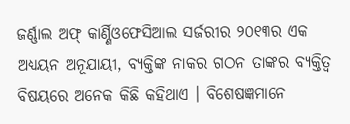ଜର୍ଣ୍ଣାଲ ଅଫ୍ କାର୍ଣ୍ଣିଓଫେସିଆଲ ସର୍ଜରୀର ୨୦୧୩ର ଏକ ଅଧ୍ୟୟନ ଅନୂଯାୟୀ, ବ୍ୟକ୍ତିଙ୍କ ନାକର ଗଠନ ତାଙ୍କର ବ୍ୟକ୍ତିତ୍ୱ ବିଷୟରେ ଅନେକ କିଛି କହିଥାଏ । ବିଶେଷଜ୍ଞମାନେ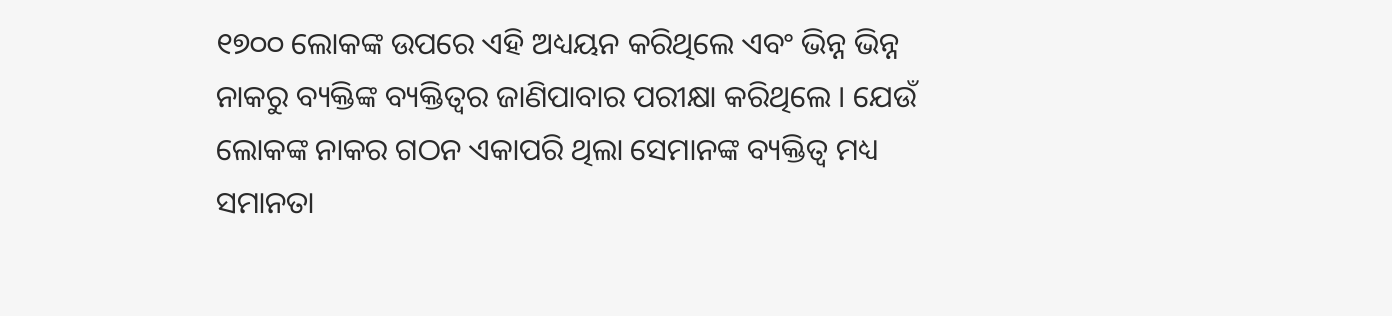୧୭୦୦ ଲୋକଙ୍କ ଉପରେ ଏହି ଅଧ୍ୟୟନ କରିଥିଲେ ଏବଂ ଭିନ୍ନ ଭିନ୍ନ ନାକରୁ ବ୍ୟକ୍ତିଙ୍କ ବ୍ୟକ୍ତିତ୍ୱର ଜାଣିପାବାର ପରୀକ୍ଷା କରିଥିଲେ । ଯେଉଁ ଲୋକଙ୍କ ନାକର ଗଠନ ଏକାପରି ଥିଲା ସେମାନଙ୍କ ବ୍ୟକ୍ତିତ୍ୱ ମଧ୍ୟ ସମାନତା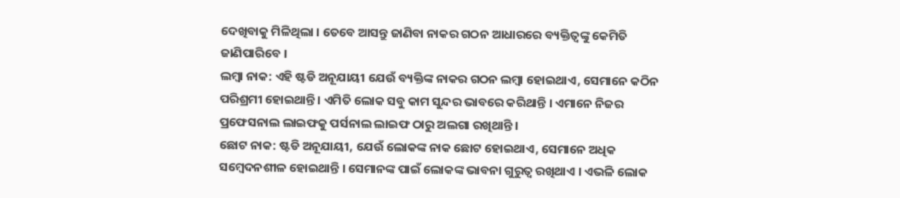ଦେଖିବାକୁ ମିଳିଥିଲା । ତେବେ ଆସନ୍ତୁ ଜାଣିବା ନାକର ଗଠନ ଆଧାରରେ ବ୍ୟକ୍ତିତ୍ୱଙ୍କୁ କେମିତି ଜାଣିପାରିବେ ।
ଲମ୍ବା ନାକ: ଏହି ଷ୍ଟଡି ଅନୂଯାୟୀ ଯେଉଁ ବ୍ୟକ୍ତିଙ୍କ ନାକର ଗଠନ ଲମ୍ବା ହୋଇଥାଏ, ସେମାନେ କଠିନ ପରିଶ୍ରମୀ ହୋଇଥାନ୍ତି । ଏମିତି ଲୋକ ସବୁ କାମ ସୁନ୍ଦର ଭାବରେ କରିଥାନ୍ତି । ଏମାନେ ନିଜର ପ୍ରଫେସନାଲ ଲାଇଫକୁ ପର୍ସନାଲ ଲାଇଫ ଠାରୁ ଅଲଗା ରଖିଥାନ୍ତି ।
ଛୋଟ ନାକ: ଷ୍ଟଡି ଅନୂଯାୟୀ, ଯେଉଁ ଲୋକଙ୍କ ନାକ ଛୋଟ ହୋଇଥାଏ, ସେମାନେ ଅଧିକ ସମ୍ବେଦନଶୀଳ ହୋଇଥାନ୍ତି । ସେମାନଙ୍କ ପାଇଁ ଲୋକଙ୍କ ଭାବନା ଗୁରୁତ୍ୱ ରଖିଥାଏ । ଏଭଳି ଲୋକ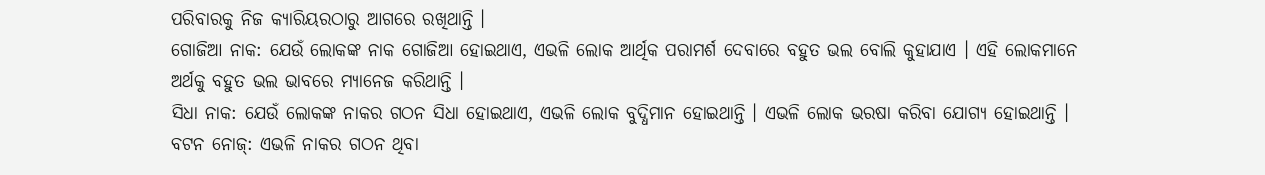ପରିବାରକୁ ନିଜ କ୍ୟାରିୟରଠାରୁ ଆଗରେ ରଖିଥାନ୍ତି ।
ଗୋଜିଆ ନାକ: ଯେଉଁ ଲୋକଙ୍କ ନାକ ଗୋଜିଆ ହୋଇଥାଏ, ଏଭଳି ଲୋକ ଆର୍ଥିକ ପରାମର୍ଶ ଦେବାରେ ବହୁତ ଭଲ ବୋଲି କୁହାଯାଏ । ଏହି ଲୋକମାନେ ଅର୍ଥକୁ ବହୁତ ଭଲ ଭାବରେ ମ୍ୟାନେଜ କରିଥାନ୍ତି ।
ସିଧା ନାକ: ଯେଉଁ ଲୋକଙ୍କ ନାକର ଗଠନ ସିଧା ହୋଇଥାଏ, ଏଭଳି ଲୋକ ବୁଦ୍ଧିମାନ ହୋଇଥାନ୍ତି । ଏଭଳି ଲୋକ ଭରଷା କରିବା ଯୋଗ୍ୟ ହୋଇଥାନ୍ତି ।
ବଟନ ନୋଜ୍: ଏଭଳି ନାକର ଗଠନ ଥିବା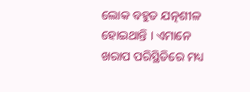ଲୋକ ବହୁତ ଯତ୍ନଶୀଳ ହୋଇଥାନ୍ତି । ଏମାନେ ଖରାପ ପରିସ୍ଥିତିରେ ମଧ୍ୟ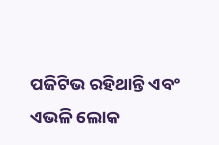ପଜିଟିଭ ରହିଥାନ୍ତି ଏବଂ ଏଭଳି ଲୋକ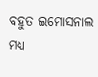ବହୁତ ଇମୋସନାଲ ମଧ୍ୟ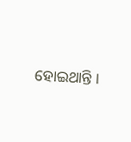ହୋଇଥାନ୍ତି ।